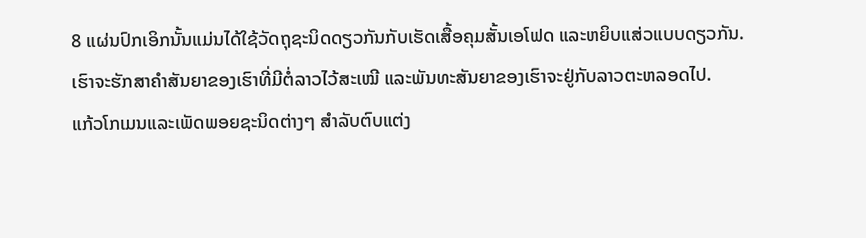8 ແຜ່ນປົກເອິກນັ້ນແມ່ນໄດ້ໃຊ້ວັດຖຸຊະນິດດຽວກັນກັບເຮັດເສື້ອຄຸມສັ້ນເອໂຟດ ແລະຫຍິບແສ່ວແບບດຽວກັນ.
ເຮົາຈະຮັກສາຄຳສັນຍາຂອງເຮົາທີ່ມີຕໍ່ລາວໄວ້ສະເໝີ ແລະພັນທະສັນຍາຂອງເຮົາຈະຢູ່ກັບລາວຕະຫລອດໄປ.
ແກ້ວໂກເມນແລະເພັດພອຍຊະນິດຕ່າງໆ ສຳລັບຕົບແຕ່ງ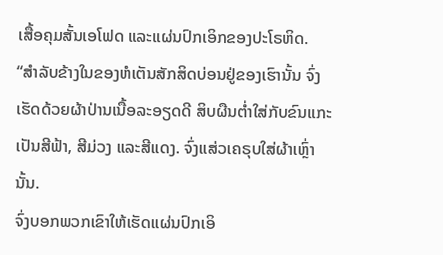ເສື້ອຄຸມສັ້ນເອໂຟດ ແລະແຜ່ນປົກເອິກຂອງປະໂຣຫິດ.
“ສຳລັບຂ້າງໃນຂອງຫໍເຕັນສັກສິດບ່ອນຢູ່ຂອງເຮົານັ້ນ ຈົ່ງເຮັດດ້ວຍຜ້າປ່ານເນື້ອລະອຽດດີ ສິບຜືນຕໍ່າໃສ່ກັບຂົນແກະເປັນສີຟ້າ, ສີມ່ວງ ແລະສີແດງ. ຈົ່ງແສ່ວເຄຣຸບໃສ່ຜ້າເຫຼົ່ານັ້ນ.
ຈົ່ງບອກພວກເຂົາໃຫ້ເຮັດແຜ່ນປົກເອິ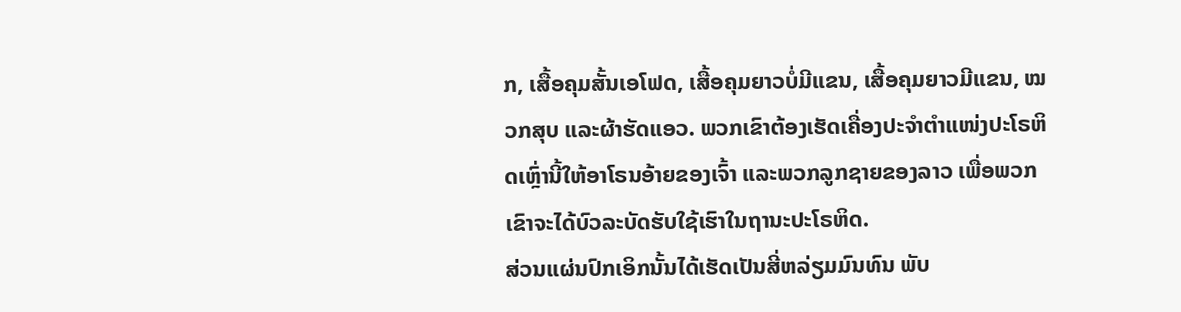ກ, ເສື້ອຄຸມສັ້ນເອໂຟດ, ເສື້ອຄຸມຍາວບໍ່ມີແຂນ, ເສື້ອຄຸມຍາວມີແຂນ, ໝວກສຸບ ແລະຜ້າຮັດແອວ. ພວກເຂົາຕ້ອງເຮັດເຄື່ອງປະຈຳຕຳແໜ່ງປະໂຣຫິດເຫຼົ່ານີ້ໃຫ້ອາໂຣນອ້າຍຂອງເຈົ້າ ແລະພວກລູກຊາຍຂອງລາວ ເພື່ອພວກເຂົາຈະໄດ້ບົວລະບັດຮັບໃຊ້ເຮົາໃນຖານະປະໂຣຫິດ.
ສ່ວນແຜ່ນປົກເອິກນັ້ນໄດ້ເຮັດເປັນສີ່ຫລ່ຽມມົນທົນ ພັບ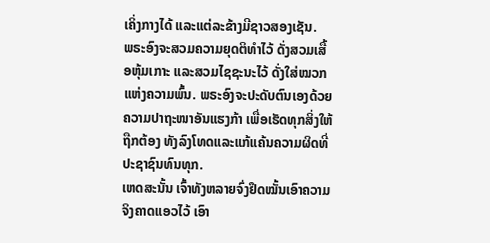ເຄິ່ງກາງໄດ້ ແລະແຕ່ລະຂ້າງມີຊາວສອງເຊັນ.
ພຣະອົງຈະສວມຄວາມຍຸດຕິທຳໄວ້ ດັ່ງສວມເສື້ອຫຸ້ມເກາະ ແລະສວມໄຊຊະນະໄວ້ ດັ່ງໃສ່ໝວກແຫ່ງຄວາມພົ້ນ. ພຣະອົງຈະປະດັບຕົນເອງດ້ວຍຄວາມປາຖະໜາອັນແຮງກ້າ ເພື່ອເຮັດທຸກສິ່ງໃຫ້ຖືກຕ້ອງ ທັງລົງໂທດແລະແກ້ແຄ້ນຄວາມຜິດທີ່ປະຊາຊົນທົນທຸກ.
ເຫດສະນັ້ນ ເຈົ້າທັງຫລາຍຈົ່ງຢຶດໝັ້ນເອົາຄວາມຈິງຄາດແອວໄວ້ ເອົາ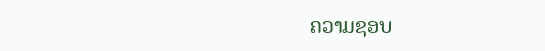ຄວາມຊອບ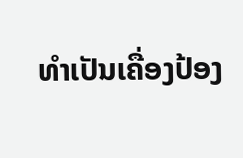ທຳເປັນເຄື່ອງປ້ອງ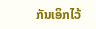ກັນເອິກໄວ້